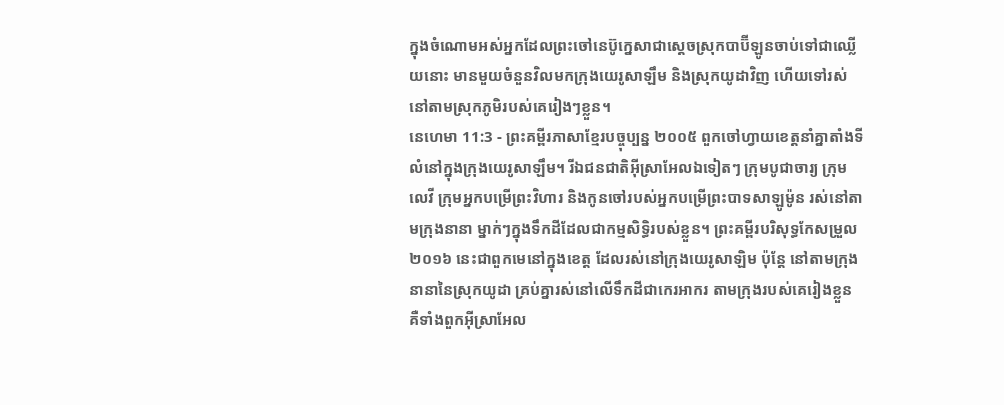ក្នុងចំណោមអស់អ្នកដែលព្រះចៅនេប៊ូក្នេសាជាស្ដេចស្រុកបាប៊ីឡូនចាប់ទៅជាឈ្លើយនោះ មានមួយចំនួនវិលមកក្រុងយេរូសាឡឹម និងស្រុកយូដាវិញ ហើយទៅរស់នៅតាមស្រុកភូមិរបស់គេរៀងៗខ្លួន។
នេហេមា 11:3 - ព្រះគម្ពីរភាសាខ្មែរបច្ចុប្បន្ន ២០០៥ ពួកចៅហ្វាយខេត្តនាំគ្នាតាំងទីលំនៅក្នុងក្រុងយេរូសាឡឹម។ រីឯជនជាតិអ៊ីស្រាអែលឯទៀតៗ ក្រុមបូជាចារ្យ ក្រុមលេវី ក្រុមអ្នកបម្រើព្រះវិហារ និងកូនចៅរបស់អ្នកបម្រើព្រះបាទសាឡូម៉ូន រស់នៅតាមក្រុងនានា ម្នាក់ៗក្នុងទឹកដីដែលជាកម្មសិទ្ធិរបស់ខ្លួន។ ព្រះគម្ពីរបរិសុទ្ធកែសម្រួល ២០១៦ នេះជាពួកមេនៅក្នុងខេត្ត ដែលរស់នៅក្រុងយេរូសាឡិម ប៉ុន្ដែ នៅតាមក្រុងនានានៃស្រុកយូដា គ្រប់គ្នារស់នៅលើទឹកដីជាកេរអាករ តាមក្រុងរបស់គេរៀងខ្លួន គឺទាំងពួកអ៊ីស្រាអែល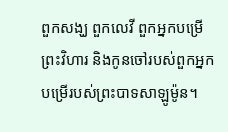ពួកសង្ឃ ពួកលេវី ពួកអ្នកបម្រើព្រះវិហារ និងកូនចៅរបស់ពួកអ្នកបម្រើរបស់ព្រះបាទសាឡូម៉ូន។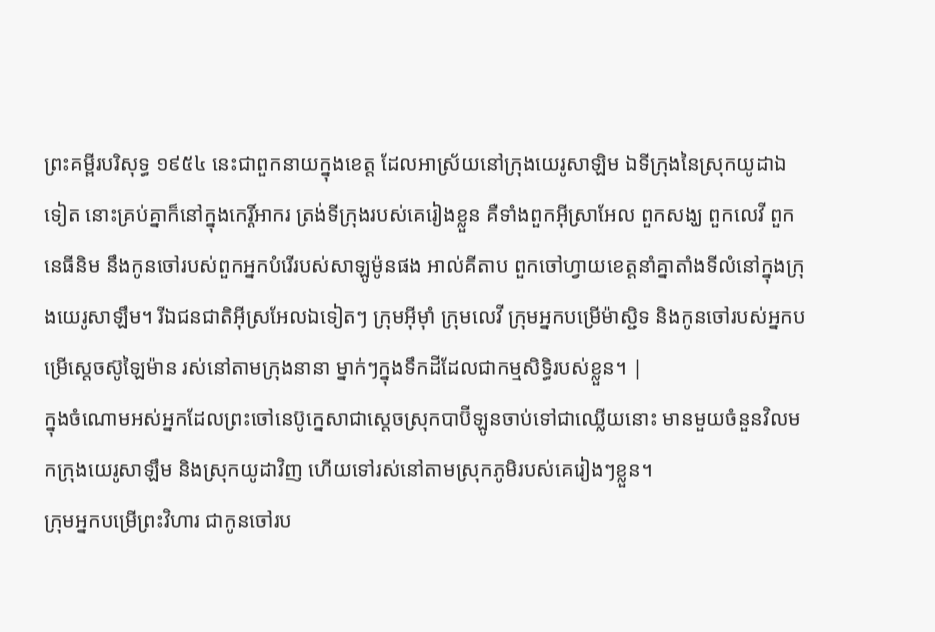ព្រះគម្ពីរបរិសុទ្ធ ១៩៥៤ នេះជាពួកនាយក្នុងខេត្ត ដែលអាស្រ័យនៅក្រុងយេរូសាឡិម ឯទីក្រុងនៃស្រុកយូដាឯទៀត នោះគ្រប់គ្នាក៏នៅក្នុងកេរ្តិ៍អាករ ត្រង់ទីក្រុងរបស់គេរៀងខ្លួន គឺទាំងពួកអ៊ីស្រាអែល ពួកសង្ឃ ពួកលេវី ពួកនេធីនិម នឹងកូនចៅរបស់ពួកអ្នកបំរើរបស់សាឡូម៉ូនផង អាល់គីតាប ពួកចៅហ្វាយខេត្តនាំគ្នាតាំងទីលំនៅក្នុងក្រុងយេរូសាឡឹម។ រីឯជនជាតិអ៊ីស្រអែលឯទៀតៗ ក្រុមអ៊ីមុាំ ក្រុមលេវី ក្រុមអ្នកបម្រើម៉ាស្ជិទ និងកូនចៅរបស់អ្នកបម្រើស្តេចស៊ូឡៃម៉ាន រស់នៅតាមក្រុងនានា ម្នាក់ៗក្នុងទឹកដីដែលជាកម្មសិទ្ធិរបស់ខ្លួន។ |
ក្នុងចំណោមអស់អ្នកដែលព្រះចៅនេប៊ូក្នេសាជាស្ដេចស្រុកបាប៊ីឡូនចាប់ទៅជាឈ្លើយនោះ មានមួយចំនួនវិលមកក្រុងយេរូសាឡឹម និងស្រុកយូដាវិញ ហើយទៅរស់នៅតាមស្រុកភូមិរបស់គេរៀងៗខ្លួន។
ក្រុមអ្នកបម្រើព្រះវិហារ ជាកូនចៅរប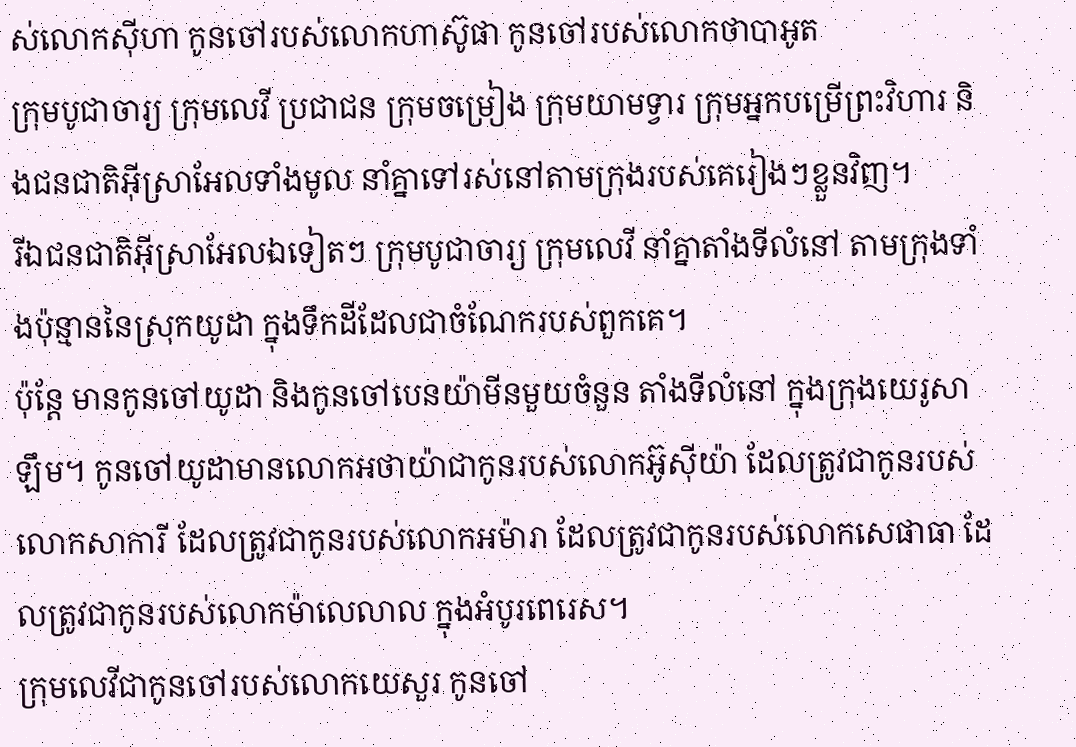ស់លោកស៊ីហា កូនចៅរបស់លោកហាស៊ូផា កូនចៅរបស់លោកថាបាអូត
ក្រុមបូជាចារ្យ ក្រុមលេវី ប្រជាជន ក្រុមចម្រៀង ក្រុមយាមទ្វារ ក្រុមអ្នកបម្រើព្រះវិហារ និងជនជាតិអ៊ីស្រាអែលទាំងមូល នាំគ្នាទៅរស់នៅតាមក្រុងរបស់គេរៀងៗខ្លួនវិញ។
រីឯជនជាតិអ៊ីស្រាអែលឯទៀតៗ ក្រុមបូជាចារ្យ ក្រុមលេវី នាំគ្នាតាំងទីលំនៅ តាមក្រុងទាំងប៉ុន្មាននៃស្រុកយូដា ក្នុងទឹកដីដែលជាចំណែករបស់ពួកគេ។
ប៉ុន្តែ មានកូនចៅយូដា និងកូនចៅបេនយ៉ាមីនមួយចំនួន តាំងទីលំនៅ ក្នុងក្រុងយេរូសាឡឹម។ កូនចៅយូដាមានលោកអថាយ៉ាជាកូនរបស់លោកអ៊ូស៊ីយ៉ា ដែលត្រូវជាកូនរបស់លោកសាការី ដែលត្រូវជាកូនរបស់លោកអម៉ារា ដែលត្រូវជាកូនរបស់លោកសេផាធា ដែលត្រូវជាកូនរបស់លោកម៉ាលេលាល ក្នុងអំបូរពេរេស។
ក្រុមលេវីជាកូនចៅរបស់លោកយេសួរ កូនចៅ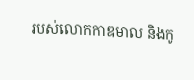របស់លោកកាឌមាល និងកូ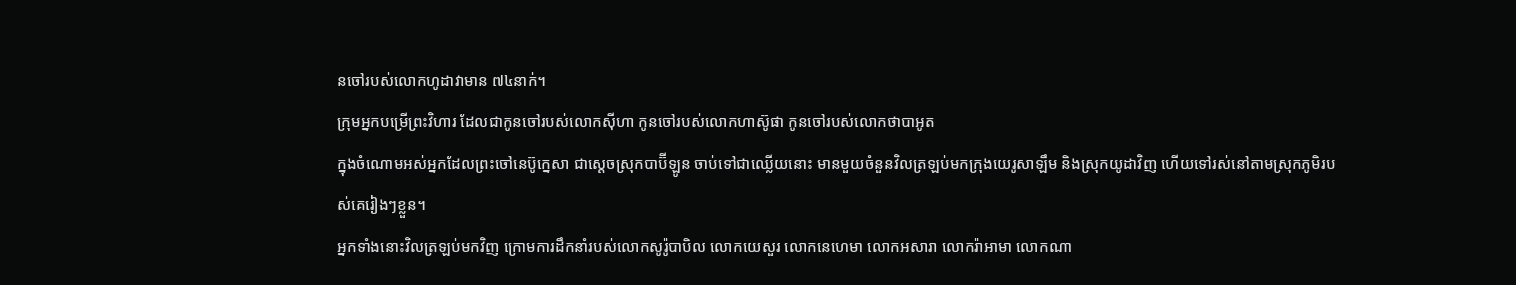នចៅរបស់លោកហូដាវាមាន ៧៤នាក់។
ក្រុមអ្នកបម្រើព្រះវិហារ ដែលជាកូនចៅរបស់លោកស៊ីហា កូនចៅរបស់លោកហាស៊ូផា កូនចៅរបស់លោកថាបាអូត
ក្នុងចំណោមអស់អ្នកដែលព្រះចៅនេប៊ូក្នេសា ជាស្ដេចស្រុកបាប៊ីឡូន ចាប់ទៅជាឈ្លើយនោះ មានមួយចំនួនវិលត្រឡប់មកក្រុងយេរូសាឡឹម និងស្រុកយូដាវិញ ហើយទៅរស់នៅតាមស្រុកភូមិរបស់គេរៀងៗខ្លួន។
អ្នកទាំងនោះវិលត្រឡប់មកវិញ ក្រោមការដឹកនាំរបស់លោកសូរ៉ូបាបិល លោកយេសួរ លោកនេហេមា លោកអសារា លោករ៉ាអាមា លោកណា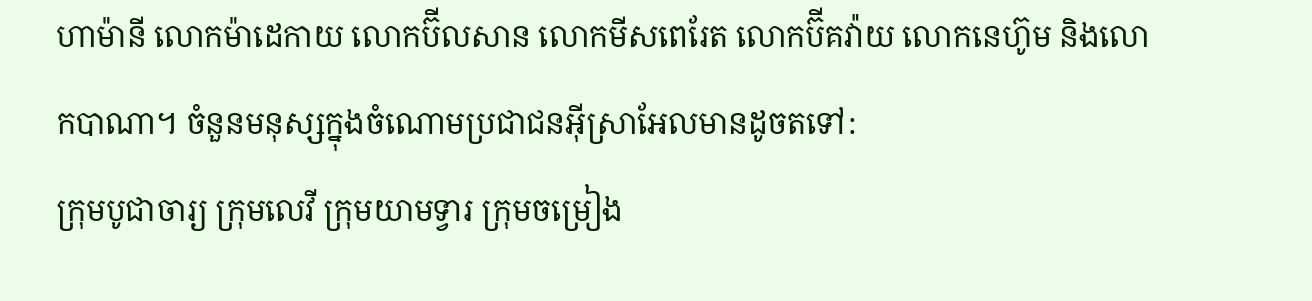ហាម៉ានី លោកម៉ាដេកាយ លោកប៊ីលសាន លោកមីសពេរែត លោកប៊ីគវ៉ាយ លោកនេហ៊ូម និងលោកបាណា។ ចំនួនមនុស្សក្នុងចំណោមប្រជាជនអ៊ីស្រាអែលមានដូចតទៅ:
ក្រុមបូជាចារ្យ ក្រុមលេវី ក្រុមយាមទ្វារ ក្រុមចម្រៀង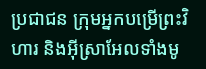ប្រជាជន ក្រុមអ្នកបម្រើព្រះវិហារ និងអ៊ីស្រាអែលទាំងមូ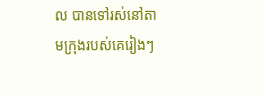ល បានទៅរស់នៅតាមក្រុងរបស់គេរៀងៗ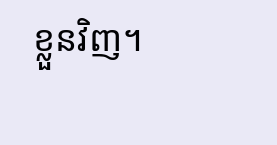ខ្លួនវិញ។